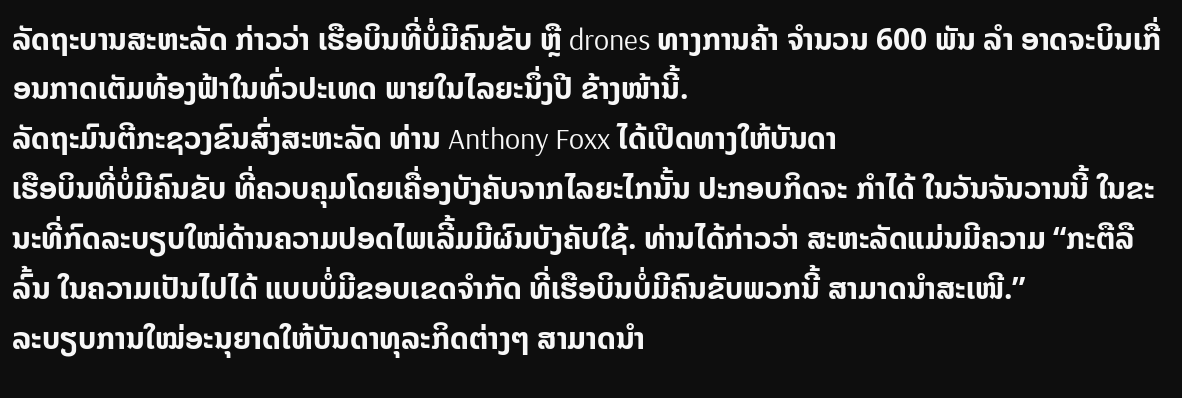ລັດຖະບານສະຫະລັດ ກ່າວວ່າ ເຮືອບິນທີ່ບໍ່ມີຄົນຂັບ ຫຼື drones ທາງການຄ້າ ຈຳນວນ 600 ພັນ ລຳ ອາດຈະບິນເກື່ອນກາດເຕັມທ້ອງຟ້າໃນທົ່ວປະເທດ ພາຍໃນໄລຍະນຶ່ງປີ ຂ້າງໜ້ານີ້.
ລັດຖະມົນຕີກະຊວງຂົນສົ່ງສະຫະລັດ ທ່ານ Anthony Foxx ໄດ້ເປີດທາງໃຫ້ບັນດາ
ເຮືອບິນທີ່ບໍ່ມີຄົນຂັບ ທີ່ຄວບຄຸມໂດຍເຄື່ອງບັງຄັບຈາກໄລຍະໄກນັ້ນ ປະກອບກິດຈະ ກຳໄດ້ ໃນວັນຈັນວານນີ້ ໃນຂະນະທີ່ກົດລະບຽບໃໝ່ດ້ານຄວາມປອດໄພເລີ້ມມີຜົນບັງຄັບໃຊ້. ທ່ານໄດ້ກ່າວວ່າ ສະຫະລັດແມ່ນມີຄວາມ “ກະຕືລືລົ້ນ ໃນຄວາມເປັນໄປໄດ້ ແບບບໍ່ມີຂອບເຂດຈຳກັດ ທີ່ເຮືອບິນບໍ່ມີຄົນຂັບພວກນີ້ ສາມາດນຳສະເໜີ.”
ລະບຽບການໃໝ່ອະນຸຍາດໃຫ້ບັນດາທຸລະກິດຕ່າງໆ ສາມາດນຳ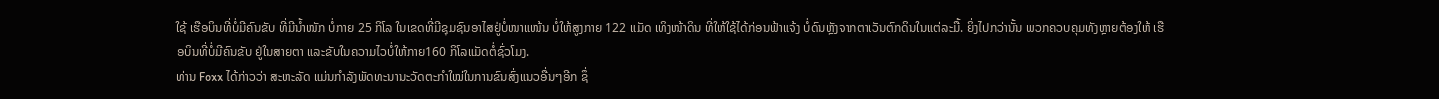ໃຊ້ ເຮືອບິນທີ່ບໍ່ມີຄົນຂັບ ທີ່ມີນ້ຳໜັກ ບໍ່ກາຍ 25 ກິໂລ ໃນເຂດທີ່ມີຊຸມຊົນອາໄສຢູ່ບໍ່ໜາແໜ້ນ ບໍ່ໃຫ້ສູງກາຍ 122 ແມັດ ເທິງໜ້າດິນ ທີ່ໃຫ້ໃຊ້ໄດ້ກ່ອນຟ້າແຈ້ງ ບໍ່ດົນຫຼັງຈາກຕາເວັນຕົກດິນໃນແຕ່ລະມື້. ຍິ່ງໄປກວ່ານັ້ນ ພວກຄວບຄຸມທັງຫຼາຍຕ້ອງໃຫ້ ເຮືອບິນທີ່ບໍ່ມີຄົນຂັບ ຢູ່ໃນສາຍຕາ ແລະຂັບໃນຄວາມໄວບໍ່ໃຫ້ກາຍ160 ກິໂລແມັດຕໍ່ຊົ່ວໂມງ.
ທ່ານ Foxx ໄດ້ກ່າວວ່າ ສະຫະລັດ ແມ່ນກຳລັງພັດທະນານະວັດຕະກຳໃໝ່ໃນການຂົນສົ່ງແນວອື່ນໆອີກ ຊຶ່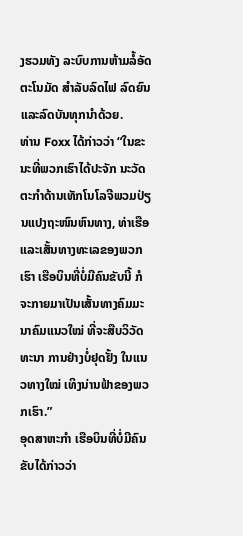ງຮວມທັງ ລະບົບການຫ້າມລໍ້ອັດຕະໂນມັດ ສຳລັບລົດໄຟ ລົດຍົນ ແລະລົດບັນທຸກນຳດ້ວຍ.
ທ່ານ Foxx ໄດ້ກ່າວວ່າ “ໃນຂະນະທີ່ພວກເຮົາໄດ້ປະຈັກ ນະວັດຕະກຳດ້ານເທັກໂນໂລຈີພວມປ່ຽນແປງຖະໜົນຫົນທາງ, ທ່າເຮືອແລະເສັ້ນທາງທະເລຂອງພວກເຮົາ ເຮືອບິນທີ່ບໍ່ມີຄົນຂັບນີ້ ກໍຈະກາຍມາເປັນເສັ້ນທາງຄົມມະນາຄົມແນວໃໝ່ ທີ່ຈະສືບວິວັດທະນາ ການຢ່າງບໍ່ຢຸດຢັ້ງ ໃນແນວທາງໃໝ່ ເທິງນ່ານຟ້າຂອງພວກເຮົາ.”
ອຸດສາຫະກຳ ເຮືອບິນທີ່ບໍ່ມີຄົນຂັບໄດ້ກ່າວວ່າ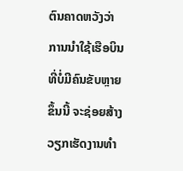ຕົນຄາດຫວັງວ່າ ການນຳໃຊ້ເຮືອບິນທີ່ບໍ່ມີຄົນຂັບຫຼາຍຂຶ້ນນີ້ ຈະຊ່ອຍສ້າງວຽກເຮັດງານທຳ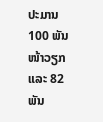ປະມານ 100 ພັນໜ້າວຽກ ແລະ 82 ພັນ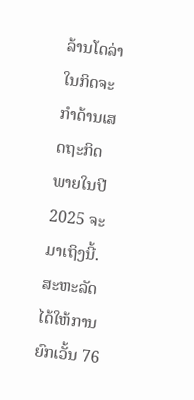ລ້ານໂດລ່າ ໃນກິດຈະກຳດ້ານເສດຖະກິດ ພາຍໃນປີ 2025 ຈະມາເຖິງນີ້.
ສະຫະລັດ ໄດ້ໃຫ້ການຍົກເວັ້ນ 76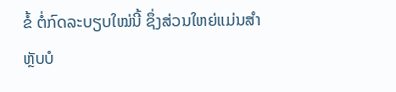ຂໍ້ ຕໍ່ກົດລະບຽບໃໝ່ນີ້ ຊຶ່ງສ່ວນໃຫຍ່ແມ່ນສຳຫຼັບບໍ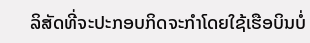ລິສັດທີ່ຈະປະກອບກິດຈະກຳໂດຍໃຊ້ເຮືອບິນບໍ່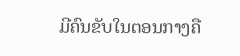ມີຄົນຂັບໃນຕອນກາງຄື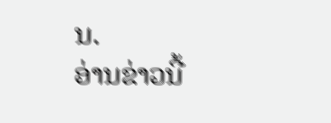ນ.
ອ່ານຂ່າວນີ້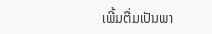ເພີ້ມຕື່ມເປັນພາ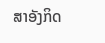ສາອັງກິດ